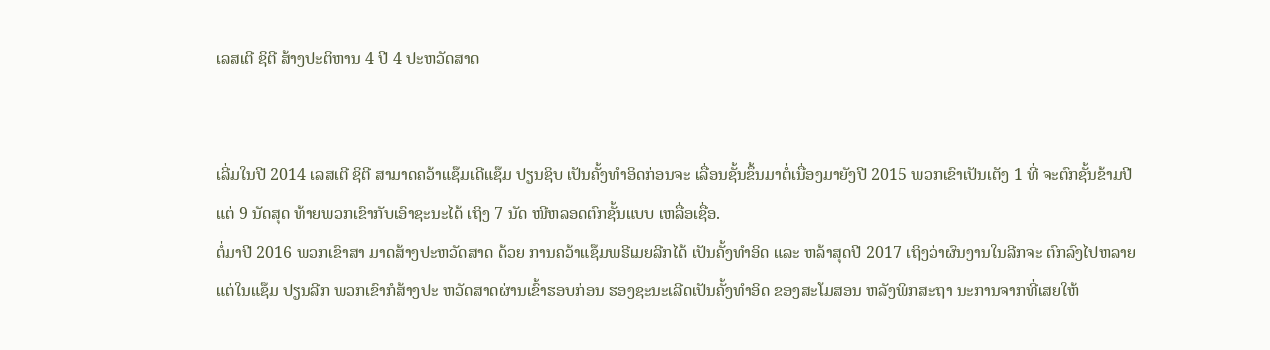ເລສເຕີ ຊິຕີ ສ້າງປະຕິຫານ 4 ປີ 4 ປະຫວັດສາດ


ເລີ່ມໃນປີ 2014 ເລສເຕີ ຊິຕີ ສາມາດຄວ້າແຊ໊ມເດີແຊ໊ມ ປຽນຊິບ ເປັນຄັ້ງທຳອິດກ່ອນຈະ ເລື່ອນຊັ້ນຂຶ້ນມາຕໍ່ເນື່ອງມາຍັງປີ 2015 ພວກເຂົາເປັນເຕັງ 1 ທີ່ ຈະຕົກຊັ້ນຂ້າມປີ ແຕ່ 9 ນັດສຸດ ທ້າຍພວກເຂົາກັບເອົາຊະນະໄດ້ ເຖິງ 7 ນັດ ໜີຫລອດຕົກຊັ້ນແບບ ເຫລື່ອເຊື່ອ.
ຕໍ່ມາປີ 2016 ພວກເຂົາສາ ມາດສ້າງປະຫວັດສາດ ດ້ວຍ ການຄວ້າແຊ໊ມພຣີເມຍລີກໄດ້ ເປັນຄັ້ງທຳອິດ ແລະ ຫລ້າສຸດປີ 2017 ເຖິງວ່າຜົນງານໃນລີກຈະ ຕົກລົງໄປຫລາຍ ແຕ່ໃນແຊ໊ມ ປຽນລີກ ພວກເຂົາກໍສ້າງປະ ຫວັດສາດຜ່ານເຂົ້າຮອບກ່ອນ ຮອງຊະນະເລີດເປັນຄັ້ງທຳອິດ ຂອງສະໂມສອນ ຫລັງພິກສະຖາ ນະການຈາກທີ່ເສຍໃຫ້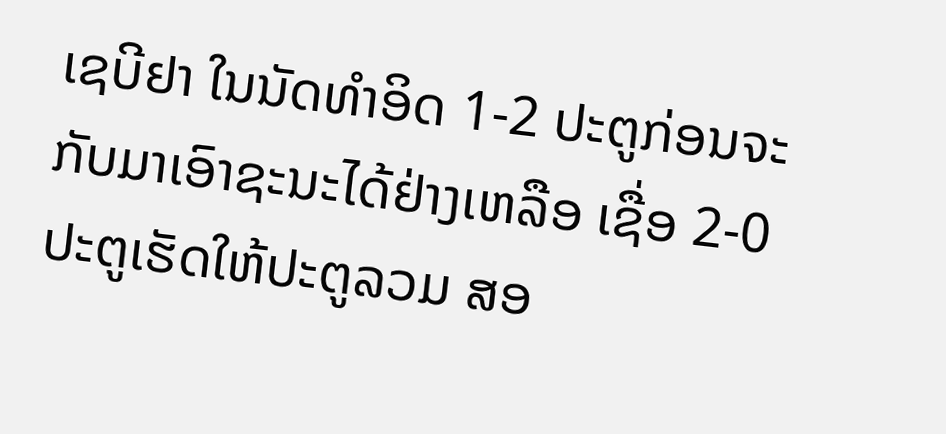ເຊບີຢາ ໃນນັດທຳອິດ 1-2 ປະຕູກ່ອນຈະ ກັບມາເອົາຊະນະໄດ້ຢ່າງເຫລືອ ເຊື່ອ 2-0 ປະຕູເຮັດໃຫ້ປະຕູລວມ ສອ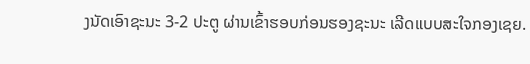ງນັດເອົາຊະນະ 3-2 ປະຕູ ຜ່ານເຂົ້າຮອບກ່ອນຮອງຊະນະ ເລີດແບບສະໃຈກອງເຊຍ.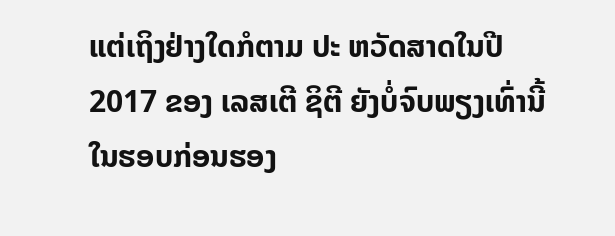ແຕ່ເຖິງຢ່າງໃດກໍຕາມ ປະ ຫວັດສາດໃນປີ 2017 ຂອງ ເລສເຕີ ຊິຕີ ຍັງບໍ່ຈົບພຽງເທົ່ານີ້ ໃນຮອບກ່ອນຮອງ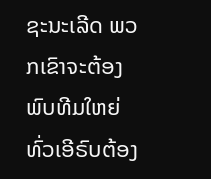ຊະນະເລີດ ພວກເຂົາຈະຕ້ອງພົບທີມໃຫຍ່ທົ່ວເອີຣົບຕ້ອງ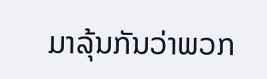ມາລຸ້ນກັນວ່າພວກ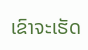ເຂົາຈະເຮັດ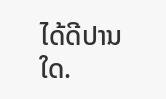ໄດ້ດີປານໃດ.